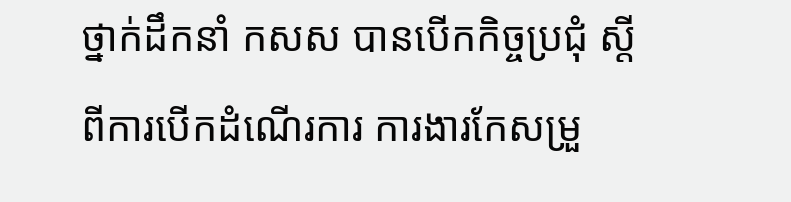ថ្នាក់ដឹកនាំ កសស បានបើកកិច្ចប្រជុំ ស្តីពីការបើកដំណើរការ ការងារកែសម្រួ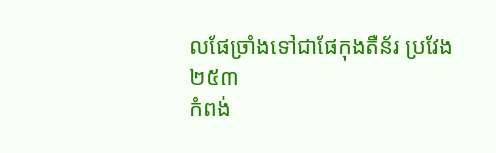លផែច្រាំងទៅជាផែកុងតឺន័រ ប្រវែង ២៥៣
កំពង់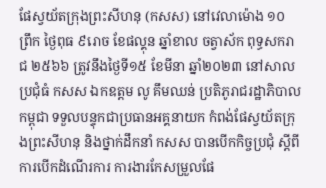ផែស្វយ័តក្រុងព្រះសីហនុ (កសស) នៅវេលាម៉ោង ១០ ព្រឹក ថ្ងៃពុធ ៩រោច ខែផល្គុន ឆ្នាំខាល ចត្វាស័ក ពុទ្ធសករាជ ២៥៦៦ ត្រូវនឹងថ្ងៃទី១៥ ខែមីនា ឆ្នាំ២០២៣ នៅសាលប្រជុំធំ កសស ឯកឧត្តម លូ គឹមឈន់ ប្រតិភូរាជរដ្ឋាភិបាលកម្ពុជា ទទួលបន្ទុកជាប្រធានអគ្គនាយក កំពង់ផែស្វយ័តក្រុងព្រះសីហនុ និងថ្នាក់ដឹកនាំ កសស បានបើកកិច្ចប្រជុំ ស្តីពីការបើកដំណើរការ ការងារកែសម្រួលផែ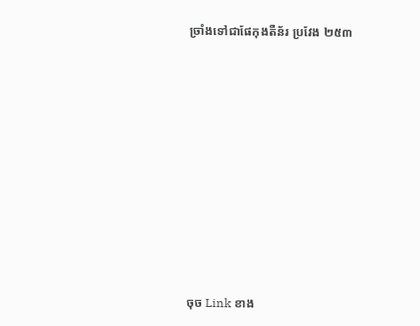ច្រាំងទៅជាផែកុងតឺន័រ ប្រវែង ២៥៣















ចុច Link ខាង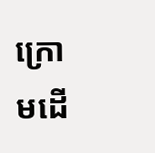ក្រោមដើ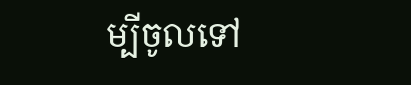ម្បីចូលទៅ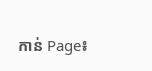កាន់ Page៖